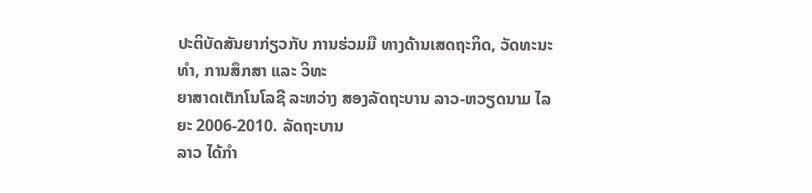ປະຕິບັດສັນຍາກ່ຽວກັບ ການຮ່ວມມື ທາງດ້ານເສດຖະກິດ, ວັດທະນະທໍາ, ການສຶກສາ ແລະ ວິທະ
ຍາສາດເຕັກໂນໂລຊີ ລະຫວ່າງ ສອງລັດຖະບານ ລາວ-ຫວຽດນາມ ໄລຍະ 2006-2010. ລັດຖະບານ
ລາວ ໄດ້ກຳ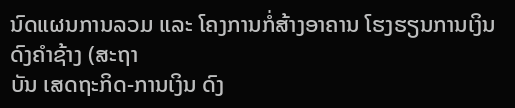ນົດແຜນການລວມ ແລະ ໂຄງການກໍ່ສ້າງອາຄານ ໂຮງຮຽນການເງິນດົງຄຳຊ້າງ (ສະຖາ
ບັນ ເສດຖະກິດ-ການເງິນ ດົງ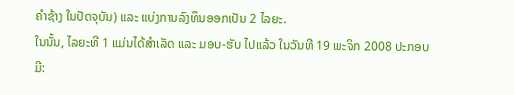ຄຳຊ້າງ ໃນປັດຈຸບັນ) ແລະ ແບ່ງການລົງທຶນອອກເປັນ 2 ໄລຍະ.
ໃນນັ້ນ, ໄລຍະທີ 1 ແມ່ນໄດ້ສຳເລັດ ແລະ ມອບ-ຮັບ ໄປແລ້ວ ໃນວັນທີ 19 ພະຈິກ 2008 ປະກອບມີ: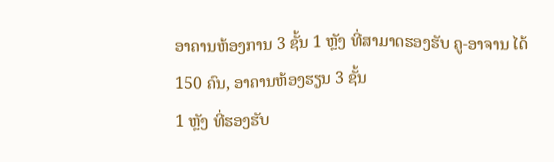ອາຄານຫ້ອງການ 3 ຊັ້ນ 1 ຫຼັງ ທີ່ສາມາດຮອງຮັບ ຄູ-ອາຈານ ໄດ້ 150 ຄົນ, ອາຄານຫ້ອງຮຽນ 3 ຊັ້ນ
1 ຫຼັງ ທີ່ຮອງຮັບ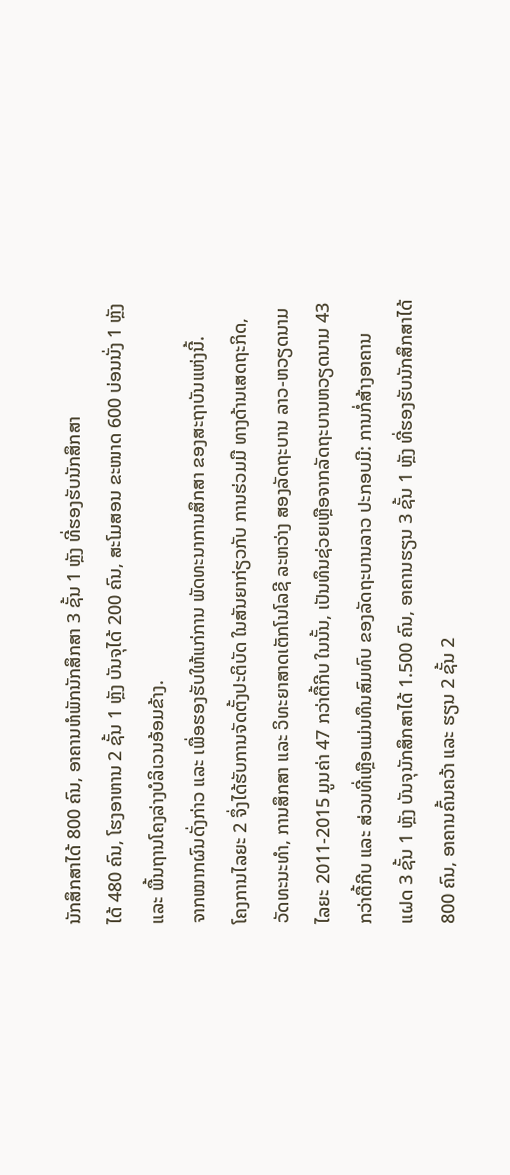ນັກສຶກສາໄດ້ 800 ຄົນ, ອາຄານຫໍພັກນັກສຶກສາ 3 ຊັ້ນ 1 ຫຼັງ ທີ່ຮອງຮັບນັກສຶກສາ
ໄດ້ 480 ຄົນ, ໂຮງອາຫານ 2 ຊັ້ນ 1 ຫຼັງ ບັນຈຸໄດ້ 200 ຄົນ, ສະໂມສອນ ຂະໜາດ 600 ບ່ອນນັ່ງ 1 ຫຼັງ
ແລະ ພື້ນຖານໂຄງລ່າງບໍລິເວນອ້ອມຂ້າງ.
ຈາກໝາກຜົນດັ່ງກ່າວ ແລະ ເພື່ອຮອງຮັບໃຫ້ແກ່ການ ພັດທະນາການສຶກສາ ຂອງສະຖາບັນແຫ່ງນີ້.
ໂຄງການໄລຍະ 2 ຈຶ່ງໄດ້ຮັບການຈັດຕັ້ງປະຕິບັດ ໃນສັນຍາກ່ຽວກັບ ການຮ່ວມມື ທາງດ້ານເສດຖະກິດ,
ວັດທະນະທຳ, ການສຶກສາ ແລະ ວິທະຍາສາດເຕັກໂນໂລຊີ ລະຫວ່າງ ສອງລັດຖະບານ ລາວ-ຫວຽດນາມ
ໄລຍະ 2011-2015 ມູນຄ່າ 47 ກວ່າຕື້ກີບ ໃນນັ້ນ, ເປັນທຶນຊ່ວຍເຫຼືອຈາກລັດຖະບານຫວຽດນາມ 43
ກວ່າຕື້ກີບ ແລະ ສ່ວນທີ່ເຫຼືອແມ່ນທຶນສົມທົບ ຂອງລັດຖະບານລາວ ປະກອບມີ: ການກໍ່ສ້າງອາຄານ
ແຝດ 3 ຊັ້ນ 1 ຫຼັງ ບັນຈຸນັກສຶກສາໄດ້ 1.500 ຄົນ, ອາຄານຮຽນ 3 ຊັ້ນ 1 ຫຼັງ ທີ່ຮອງຮັບນັກສຶກສາໄດ້
800 ຄົນ, ອາຄານຄົ້ນຄວ້າ ແລະ ຮຽນ 2 ຊັ້ນ 2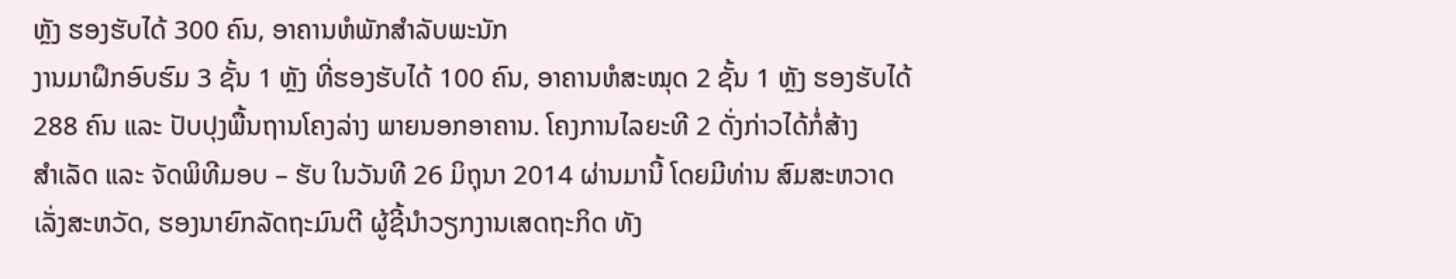ຫຼັງ ຮອງຮັບໄດ້ 300 ຄົນ, ອາຄານຫໍພັກສຳລັບພະນັກ
ງານມາຝຶກອົບຮົມ 3 ຊັ້ນ 1 ຫຼັງ ທີ່ຮອງຮັບໄດ້ 100 ຄົນ, ອາຄານຫໍສະໝຸດ 2 ຊັ້ນ 1 ຫຼັງ ຮອງຮັບໄດ້
288 ຄົນ ແລະ ປັບປຸງພື້ນຖານໂຄງລ່າງ ພາຍນອກອາຄານ. ໂຄງການໄລຍະທີ 2 ດັ່ງກ່າວໄດ້ກໍ່ສ້າງ
ສຳເລັດ ແລະ ຈັດພິທີມອບ – ຮັບ ໃນວັນທີ 26 ມິຖຸນາ 2014 ຜ່ານມານີ້ ໂດຍມີທ່ານ ສົມສະຫວາດ
ເລັ່ງສະຫວັດ, ຮອງນາຍົກລັດຖະມົນຕີ ຜູ້ຊີ້ນຳວຽກງານເສດຖະກິດ ທັງ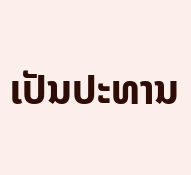ເປັນປະທານ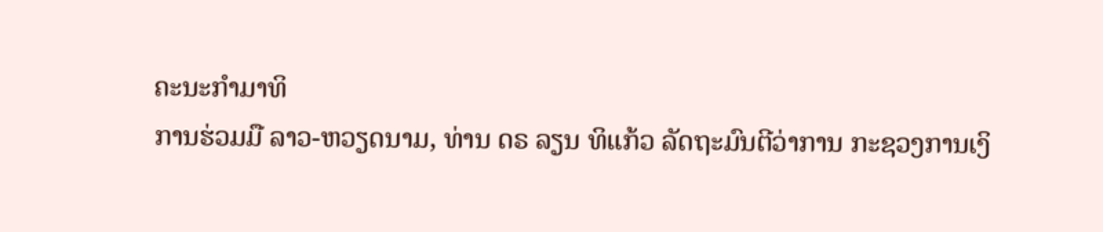ຄະນະກຳມາທິ
ການຮ່ວມມື ລາວ-ຫວຽດນາມ, ທ່ານ ດຣ ລຽນ ທິແກ້ວ ລັດຖະມົນຕີວ່າການ ກະຊວງການເງິ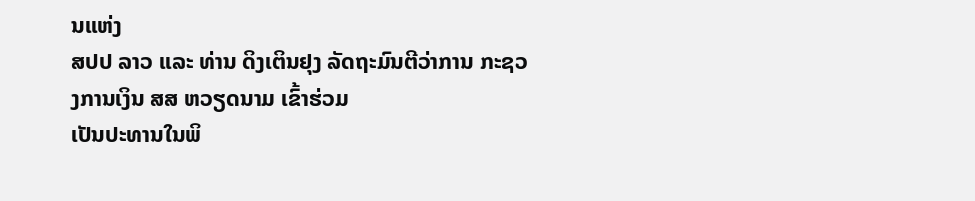ນແຫ່ງ
ສປປ ລາວ ແລະ ທ່ານ ດິງເຕິນຢຸງ ລັດຖະມົນຕີວ່າການ ກະຊວງການເງິນ ສສ ຫວຽດນາມ ເຂົ້າຮ່ວມ
ເປັນປະທານໃນພິ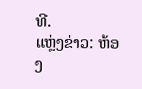ທີ.
ແຫຼ່ງຂ່າວ: ຫ້ອງ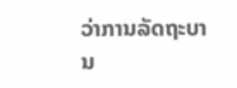ວ່າການລັດຖະບານ